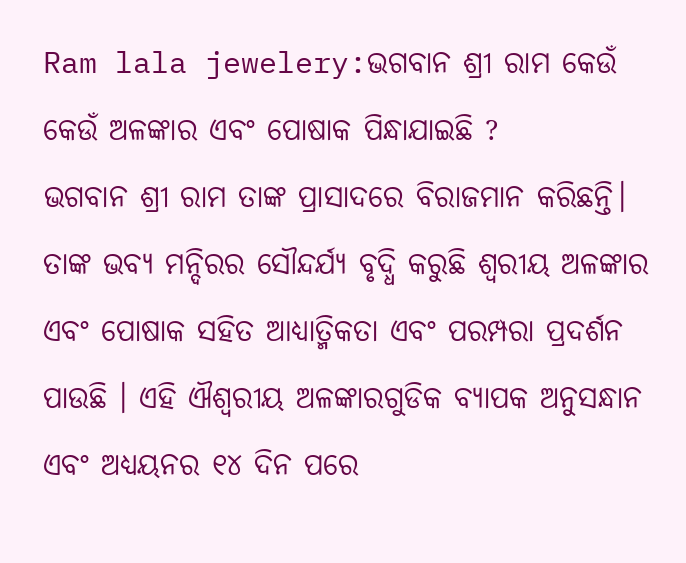Ram lala jewelery:ଭଗବାନ ଶ୍ରୀ ରାମ କେଉଁ କେଉଁ ଅଳଙ୍କାର ଏବଂ ପୋଷାକ ପିନ୍ଧାଯାଇଛି ?
ଭଗବାନ ଶ୍ରୀ ରାମ ତାଙ୍କ ପ୍ରାସାଦରେ ବିରାଜମାନ କରିଛନ୍ତି। ତାଙ୍କ ଭବ୍ୟ ମନ୍ଦିରର ସୌନ୍ଦର୍ଯ୍ୟ ବୃଦ୍ଧି କରୁଛି ଶ୍ୱରୀୟ ଅଳଙ୍କାର ଏବଂ ପୋଷାକ ସହିତ ଆଧ୍ୟାତ୍ମିକତା ଏବଂ ପରମ୍ପରା ପ୍ରଦର୍ଶନ ପାଉଛି । ଏହି ଐଶ୍ବରୀୟ ଅଳଙ୍କାରଗୁଡିକ ବ୍ୟାପକ ଅନୁସନ୍ଧାନ ଏବଂ ଅଧ୍ୟୟନର ୧୪ ଦିନ ପରେ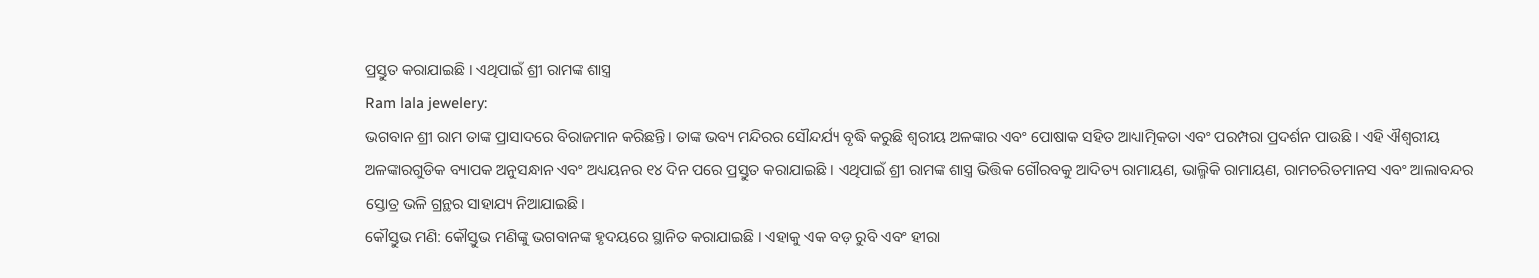ପ୍ରସ୍ତୁତ କରାଯାଇଛି । ଏଥିପାଇଁ ଶ୍ରୀ ରାମଙ୍କ ଶାସ୍ତ୍ର
Ram lala jewelery:
ଭଗବାନ ଶ୍ରୀ ରାମ ତାଙ୍କ ପ୍ରାସାଦରେ ବିରାଜମାନ କରିଛନ୍ତି। ତାଙ୍କ ଭବ୍ୟ ମନ୍ଦିରର ସୌନ୍ଦର୍ଯ୍ୟ ବୃଦ୍ଧି କରୁଛି ଶ୍ୱରୀୟ ଅଳଙ୍କାର ଏବଂ ପୋଷାକ ସହିତ ଆଧ୍ୟାତ୍ମିକତା ଏବଂ ପରମ୍ପରା ପ୍ରଦର୍ଶନ ପାଉଛି । ଏହି ଐଶ୍ବରୀୟ ଅଳଙ୍କାରଗୁଡିକ ବ୍ୟାପକ ଅନୁସନ୍ଧାନ ଏବଂ ଅଧ୍ୟୟନର ୧୪ ଦିନ ପରେ ପ୍ରସ୍ତୁତ କରାଯାଇଛି । ଏଥିପାଇଁ ଶ୍ରୀ ରାମଙ୍କ ଶାସ୍ତ୍ର ଭିତ୍ତିକ ଗୌରବକୁ ଆଦିତ୍ୟ ରାମାୟଣ, ଭାଲ୍ମିକି ରାମାୟଣ, ରାମଚରିତମାନସ ଏବଂ ଆଲାବନ୍ଦର ସ୍ତୋତ୍ର ଭଳି ଗ୍ରନ୍ଥର ସାହାଯ୍ୟ ନିଆଯାଇଛି।
କୌସ୍ତୁଭ ମଣି: କୌସ୍ତୁଭ ମଣିଙ୍କୁ ଭଗବାନଙ୍କ ହୃଦୟରେ ସ୍ଥାନିତ କରାଯାଇଛି । ଏହାକୁ ଏକ ବଡ଼ ରୁବି ଏବଂ ହୀରା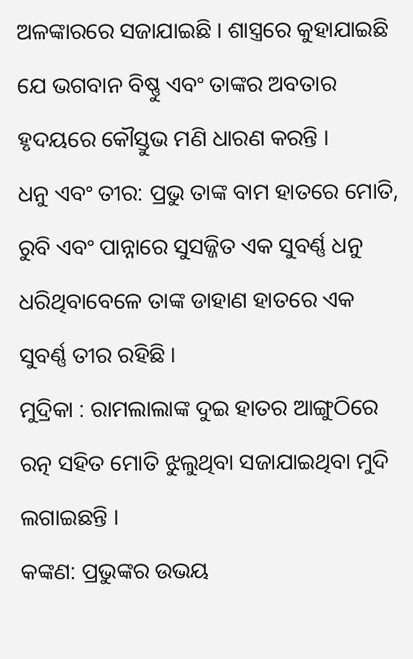ଅଳଙ୍କାରରେ ସଜାଯାଇଛି । ଶାସ୍ତ୍ରରେ କୁହାଯାଇଛି ଯେ ଭଗବାନ ବିଷ୍ଣୁ ଏବଂ ତାଙ୍କର ଅବତାର ହୃଦୟରେ କୌସ୍ତୁଭ ମଣି ଧାରଣ କରନ୍ତି ।
ଧନୁ ଏବଂ ତୀର: ପ୍ରଭୁ ତାଙ୍କ ବାମ ହାତରେ ମୋତି, ରୁବି ଏବଂ ପାନ୍ନାରେ ସୁସଜ୍ଜିତ ଏକ ସୁବର୍ଣ୍ଣ ଧନୁ ଧରିଥିବାବେଳେ ତାଙ୍କ ଡାହାଣ ହାତରେ ଏକ ସୁବର୍ଣ୍ଣ ତୀର ରହିଛି ।
ମୁଦ୍ରିକା : ରାମଲାଲାଙ୍କ ଦୁଇ ହାତର ଆଙ୍ଗୁଠିରେ ରତ୍ନ ସହିତ ମୋତି ଝୁଲୁଥିବା ସଜାଯାଇଥିବା ମୁଦି ଲଗାଇଛନ୍ତି ।
କଙ୍କଣ: ପ୍ରଭୁଙ୍କର ଉଭୟ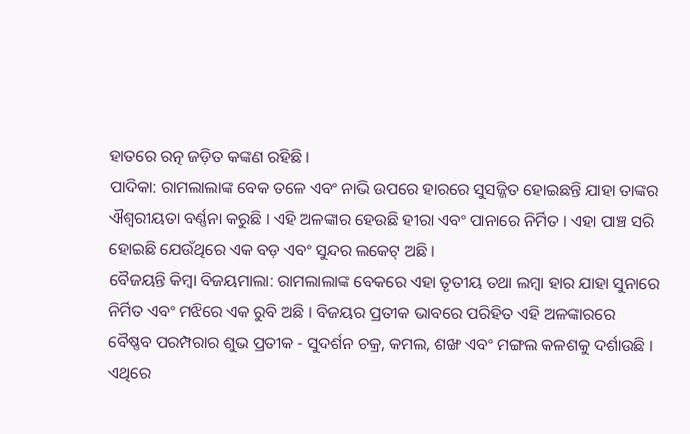ହାତରେ ରତ୍ନ ଜଡ଼ିତ କଙ୍କଣ ରହିଛି ।
ପାଦିକା: ରାମଲାଲାଙ୍କ ବେକ ତଳେ ଏବଂ ନାଭି ଉପରେ ହାରରେ ସୁସଜ୍ଜିତ ହୋଇଛନ୍ତି ଯାହା ତାଙ୍କର ଐଶ୍ୱରୀୟତା ବର୍ଣ୍ଣନା କରୁଛି । ଏହି ଅଳଙ୍କାର ହେଉଛି ହୀରା ଏବଂ ପାନାରେ ନିର୍ମିତ । ଏହା ପାଞ୍ଚ ସରି ହୋଇଛି ଯେଉଁଥିରେ ଏକ ବଡ଼ ଏବଂ ସୁନ୍ଦର ଲକେଟ୍ ଅଛି ।
ବୈଜୟନ୍ତି କିମ୍ବା ବିଜୟମାଲା: ରାମଲାଲାଙ୍କ ବେକରେ ଏହା ତୃତୀୟ ତଥା ଲମ୍ବା ହାର ଯାହା ସୁନାରେ ନିର୍ମିତ ଏବଂ ମଝିରେ ଏକ ରୁବି ଅଛି । ବିଜୟର ପ୍ରତୀକ ଭାବରେ ପରିହିତ ଏହି ଅଳଙ୍କାରରେ ବୈଷ୍ଣବ ପରମ୍ପରାର ଶୁଭ ପ୍ରତୀକ - ସୁଦର୍ଶନ ଚକ୍ର, କମଲ, ଶଙ୍ଖ ଏବଂ ମଙ୍ଗଲ କଳଶକୁ ଦର୍ଶାଉଛି । ଏଥିରେ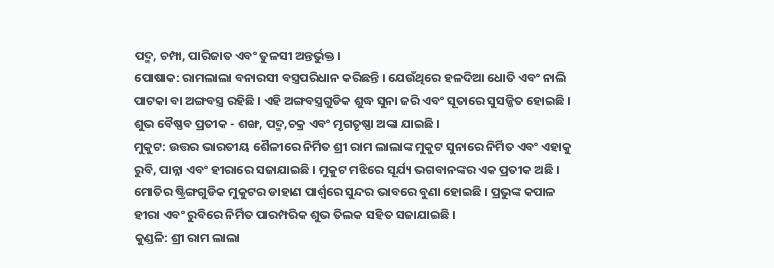ପଦ୍ମ, ଚମ୍ପା, ପାରିଜାତ ଏବଂ ତୁଳସୀ ଅନ୍ତର୍ଭୁକ୍ତ ।
ପୋଷାକ: ରାମଲାଲା ବନାରସୀ ବସ୍ତ୍ରପରିଧାନ କରିଛନ୍ତି । ଯେଉଁଥିରେ ହଳଦିଆ ଧୋତି ଏବଂ ନାଲି ପାଟକା ବା ଅଙ୍ଗବସ୍ତ୍ର ରହିଛି । ଏହି ଅଙ୍ଗବସ୍ତ୍ରଗୁଡିକ ଶୁଦ୍ଧ ସୁନା ଜରି ଏବଂ ସୂତାରେ ସୁସଜ୍ଜିତ ହୋଇଛି । ଶୁଭ ବୈଷ୍ଣବ ପ୍ରତୀକ - ଶଙ୍ଖ, ପଦ୍ମ,ଚକ୍ର ଏବଂ ମୃଗତୃଷ୍ଣା ଅଙ୍କା ଯାଇଛି ।
ମୁକୁଟ: ଉତ୍ତର ଭାରତୀୟ ଶୈଳୀରେ ନିର୍ମିତ ଶ୍ରୀ ରାମ ଲାଲାଙ୍କ ମୁକୁଟ ସୁନାରେ ନିର୍ମିତ ଏବଂ ଏହାକୁ ରୁବି, ପାନ୍ନା ଏବଂ ହୀରାରେ ସଜାଯାଇଛି । ମୁକୁଟ ମଝିରେ ସୂର୍ଯ୍ୟ ଭଗବାନଙ୍କର ଏକ ପ୍ରତୀକ ଅଛି । ମୋତିର ଷ୍ଟ୍ରିଙ୍ଗଗୁଡିକ ମୁକୁଟର ଡାହାଣ ପାର୍ଶ୍ୱରେ ସୁନ୍ଦର ଭାବରେ ବୁଣା ହୋଇଛି । ପ୍ରଭୁଙ୍କ କପାଳ ହୀରା ଏବଂ ରୁବିରେ ନିର୍ମିତ ପାରମ୍ପରିକ ଶୁଭ ତିଲକ ସହିତ ସଜାଯାଇଛି ।
କୁଣ୍ଡଳି: ଶ୍ରୀ ରାମ ଲାଲା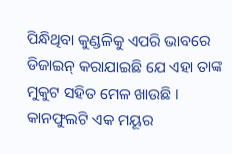ପିନ୍ଧିଥିବା କୁଣ୍ଡଳିକୁ ଏପରି ଭାବରେ ଡିଜାଇନ୍ କରାଯାଇଛି ଯେ ଏହା ତାଙ୍କ ମୁକୁଟ ସହିତ ମେଳ ଖାଉଛି । କାନଫୁଲଟି ଏକ ମୟୂର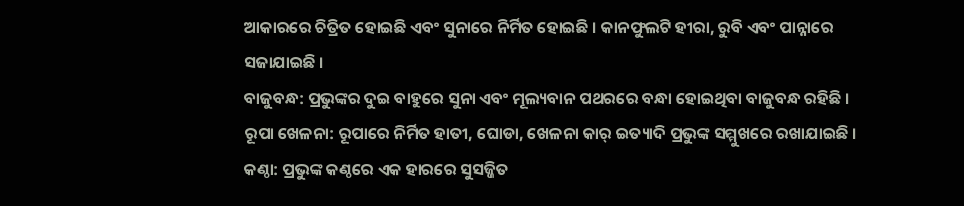ଆକାରରେ ଚିତ୍ରିତ ହୋଇଛି ଏବଂ ସୁନାରେ ନିର୍ମିତ ହୋଇଛି । କାନଫୁଲଟି ହୀରା, ରୁବି ଏବଂ ପାନ୍ନାରେ ସଜାଯାଇଛି ।
ବାଜୁବନ୍ଧ: ପ୍ରଭୁଙ୍କର ଦୁଇ ବାହୁରେ ସୁନା ଏବଂ ମୂଲ୍ୟବାନ ପଥରରେ ବନ୍ଧା ହୋଇଥିବା ବାଜୁବନ୍ଧ ରହିଛି ।
ରୂପା ଖେଳନା: ରୂପାରେ ନିର୍ମିତ ହାତୀ, ଘୋଡା, ଖେଳନା କାର୍ ଇତ୍ୟାଦି ପ୍ରଭୁଙ୍କ ସମ୍ମୁଖରେ ରଖାଯାଇଛି ।
କଣ୍ଠା: ପ୍ରଭୁଙ୍କ କଣ୍ଠରେ ଏକ ହାରରେ ସୁସଜ୍ଜିତ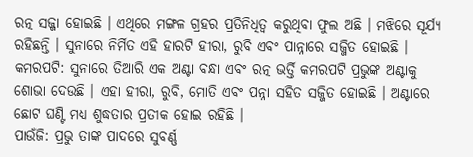ରତ୍ନ ସଜ୍ଜା ହୋଇଛି । ଏଥିରେ ମଙ୍ଗଳ ଗ୍ରହର ପ୍ରତିନିଧିତ୍ୱ କରୁଥିବା ଫୁଲ ଅଛି । ମଝିରେ ସୂର୍ଯ୍ୟ ରହିଛନ୍ତି । ସୁନାରେ ନିର୍ମିତ ଏହି ହାରଟି ହୀରା, ରୁବି ଏବଂ ପାନ୍ନାରେ ସଜ୍ଜିତ ହୋଇଛି ।
କମରପଟି: ସୁନାରେ ତିଆରି ଏକ ଅଣ୍ଟା ବନ୍ଧା ଏବଂ ରତ୍ନ ଭର୍ତ୍ତି କମରପଟି ପ୍ରଭୁଙ୍କ ଅଣ୍ଟାକୁ ଶୋଭା ଦେଉଛି । ଏହା ହୀରା, ରୁବି, ମୋତି ଏବଂ ପନ୍ନା ସହିତ ସଜ୍ଜିତ ହୋଇଛି । ଅଣ୍ଟାରେ ଛୋଟ ଘଣ୍ଟି ମଧ୍ୟ ଶୁଦ୍ଧତାର ପ୍ରତୀକ ହୋଇ ରହିଛି ।
ପାଉଁଜି: ପ୍ରଭୁ ତାଙ୍କ ପାଦରେ ସୁବର୍ଣ୍ଣ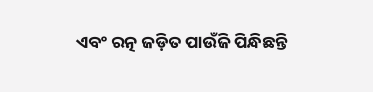ଏବଂ ରତ୍ନ ଜଡ଼ିତ ପାଉଁଜି ପିନ୍ଧିଛନ୍ତି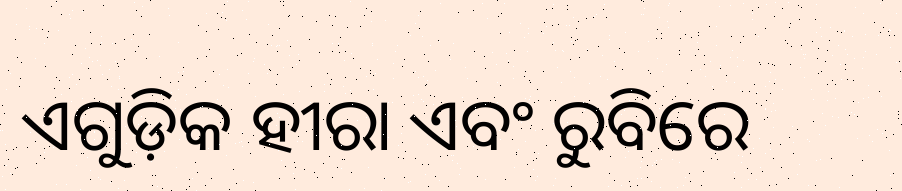ଏଗୁଡ଼ିକ ହୀରା ଏବଂ ରୁବିରେ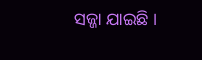ସଜ୍ଜା ଯାଇଛି ।